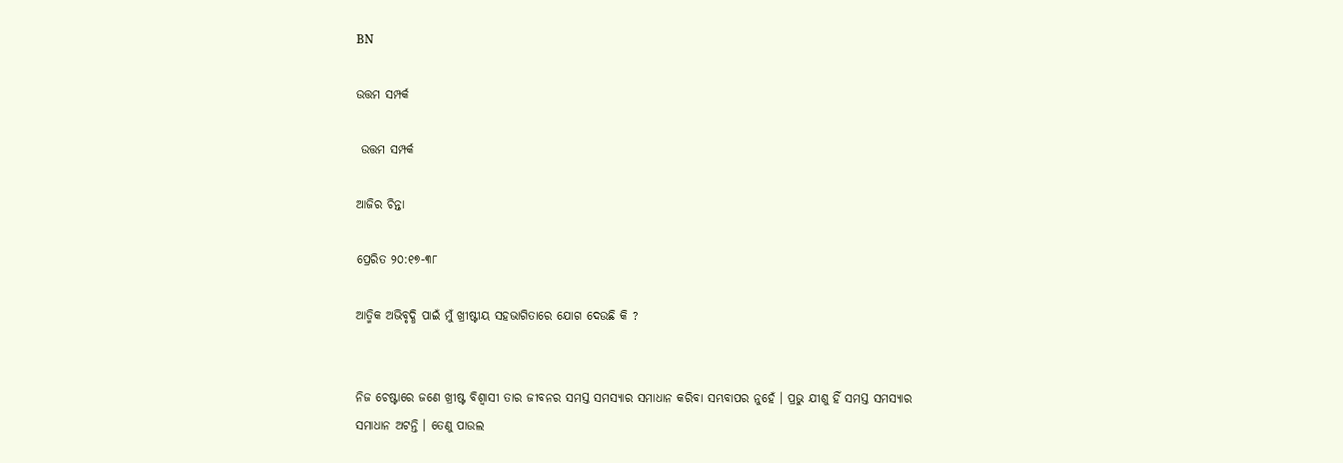BN

ଉତ୍ତମ ସମ୍ପର୍କ

 ଉତ୍ତମ ସମ୍ପର୍କ

ଆଜିର ଚିନ୍ତା

ପ୍ରେରିତ ୨୦:୧୭-୩୮

ଆତ୍ମିକ ଅଭିବୃଦ୍ଧି ପାଇଁ ମୁଁ ଖ୍ରୀଷ୍ଟୀୟ ସହଭାଗିତାରେ ଯୋଗ ଦେଉଛି କି ?


ନିଜ ଚେଷ୍ଟାରେ ଜଣେ ଖ୍ରୀଷ୍ଟ ବିଶ୍ଵାସୀ ତାର ଜୀବନର ସମସ୍ତ ସମସ୍ୟାର ସମାଧାନ କରିବା ସମ୍ଭବାପର ନୁହେଁ । ପ୍ରଭୁ ଯୀଶୁ ହିଁ ସମସ୍ତ ସମସ୍ୟାର ସମାଧାନ ଅଟନ୍ତି । ତେଣୁ ପାଉଲ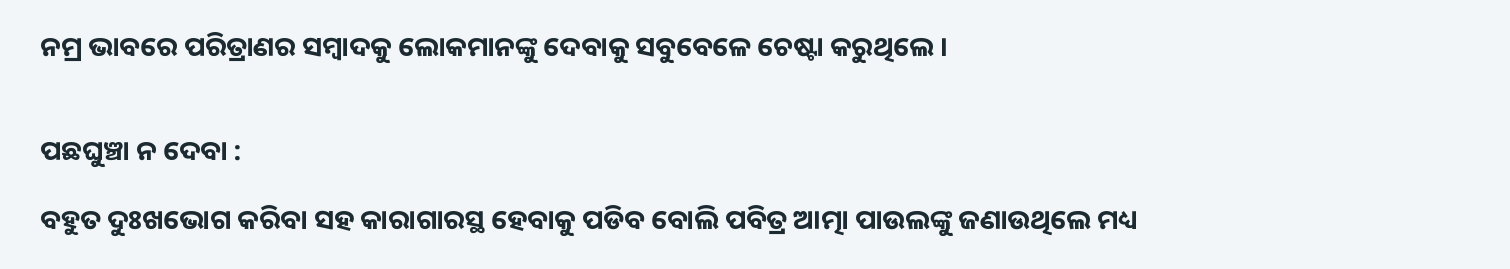ନମ୍ର ଭାବରେ ପରିତ୍ରାଣର ସମ୍ବାଦକୁ ଲୋକମାନଙ୍କୁ ଦେବାକୁ ସବୁବେଳେ ଚେଷ୍ଟା କରୁଥିଲେ ।


ପଛଘୁଞ୍ଚା ନ ଦେବା :

ବହୁତ ଦୁଃଖଭୋଗ କରିବା ସହ କାରାଗାରସ୍ଥ ହେବାକୁ ପଡିବ ବୋଲି ପବିତ୍ର ଆତ୍ମା ପାଉଲଙ୍କୁ ଜଣାଉଥିଲେ ମଧ୍ୟ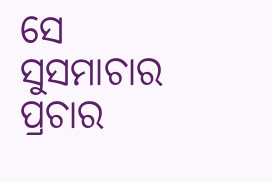ସେ ସୁସମାଚାର ପ୍ରଚାର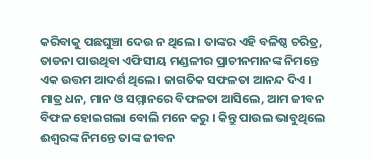କରିବାକୁ ପଛଘୁଞ୍ଚା ଦେଉ ନ ଥିଲେ । ତାଙ୍କର ଏହି ବଳିଷ୍ଠ ଚରିତ୍ର, ତାଡନା ପାଉଥିବା ଏଫିସୀୟ ମଣ୍ଡଳୀର ପ୍ରାଚୀନମାନଙ୍କ ନିମନ୍ତେ ଏକ ଉତ୍ତମ ଆଦର୍ଶ ଥିଲେ । ଜାଗତିକ ସଫଳତା ଆନନ୍ଦ ଦିଏ । ମାତ୍ର ଧନ, ମାନ ଓ ସମ୍ମାନରେ ବିଫଳତା ଆସିଲେ, ଆମ ଜୀବନ ବିଫଳ ହୋଇଗଲା ବୋଲି ମନେ କରୁ । କିନ୍ତୁ ପାଉଲ ଭାବୁଥିଲେ ଈଶ୍ୱରଙ୍କ ନିମନ୍ତେ ତାଙ୍କ ଜୀବନ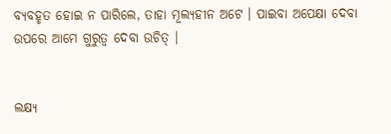ବ୍ୟବହୃତ ହୋଇ ନ ପାରିଲେ, ତାହା ମୂଲ୍ୟହୀନ ଅଟେ । ପାଇବା ଅପେକ୍ଷା ଦେବା ଉପରେ ଆମେ ଗୁରୁତ୍ଵ ଦେବା ଉଚିତ୍ ।


ଲକ୍ଷ୍ୟ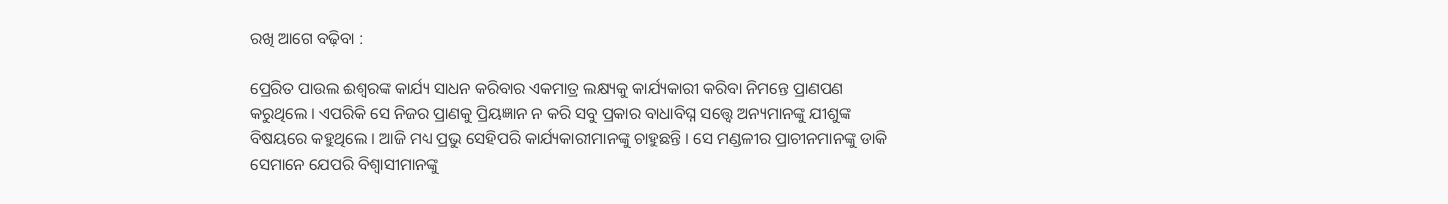ରଖି ଆଗେ ବଢ଼ିବା :

ପ୍ରେରିତ ପାଉଲ ଈଶ୍ୱରଙ୍କ କାର୍ଯ୍ୟ ସାଧନ କରିବାର ଏକମାତ୍ର ଲକ୍ଷ୍ୟକୁ କାର୍ଯ୍ୟକାରୀ କରିବା ନିମନ୍ତେ ପ୍ରାଣପଣ କରୁଥିଲେ । ଏପରିକି ସେ ନିଜର ପ୍ରାଣକୁ ପ୍ରିୟଜ୍ଞାନ ନ କରି ସବୁ ପ୍ରକାର ବାଧାବିଘ୍ନ ସତ୍ତ୍ୱେ ଅନ୍ୟମାନଙ୍କୁ ଯୀଶୁଙ୍କ ବିଷୟରେ କହୁଥିଲେ । ଆଜି ମଧ୍ୟ ପ୍ରଭୁ ସେହିପରି କାର୍ଯ୍ୟକାରୀମାନଙ୍କୁ ଚାହୁଛନ୍ତି । ସେ ମଣ୍ଡଳୀର ପ୍ରାଚୀନମାନଙ୍କୁ ଡାକି ସେମାନେ ଯେପରି ବିଶ୍ବାସୀମାନଙ୍କୁ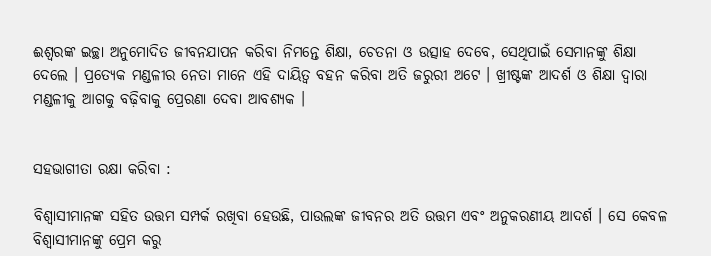ଈଶ୍ୱରଙ୍କ ଇଚ୍ଛା ଅନୁମୋଦିତ ଜୀବନଯାପନ କରିବା ନିମନ୍ତେ ଶିକ୍ଷା, ଚେତନା ଓ ଉତ୍ସାହ ଦେବେ, ସେଥିପାଇଁ ସେମାନଙ୍କୁ ଶିକ୍ଷା ଦେଲେ । ପ୍ରତ୍ୟେକ ମଣ୍ଡଳୀର ନେତା ମାନେ ଏହି ଦାୟିତ୍ବ ବହନ କରିବା ଅତି ଜରୁରୀ ଅଟେ । ଖ୍ରୀଷ୍ଟଙ୍କ ଆଦର୍ଶ ଓ ଶିକ୍ଷା ଦ୍ଵାରା ମଣ୍ଡଳୀକୁ ଆଗକୁ ବଢ଼ିବାକୁ ପ୍ରେରଣା ଦେବା ଆବଶ୍ୟକ ।


ସହଭାଗୀତା ରକ୍ଷା କରିବା :

ବିଶ୍ବାସୀମାନଙ୍କ ସହିତ ଉତ୍ତମ ସମ୍ପର୍କ ରଖିବା ହେଉଛି, ପାଉଲଙ୍କ ଜୀବନର ଅତି ଉତ୍ତମ ଏବଂ ଅନୁକରଣୀୟ ଆଦର୍ଶ । ସେ କେବଳ ବିଶ୍ବାସୀମାନଙ୍କୁ ପ୍ରେମ କରୁ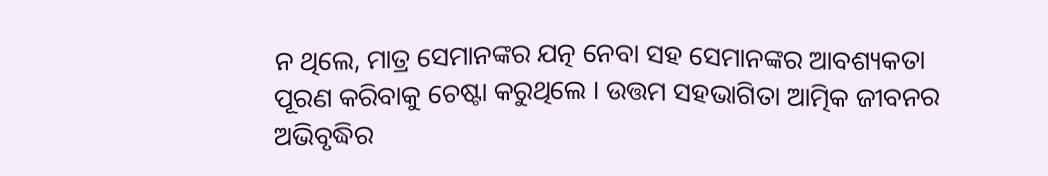ନ ଥିଲେ, ମାତ୍ର ସେମାନଙ୍କର ଯତ୍ନ ନେବା ସହ ସେମାନଙ୍କର ଆବଶ୍ୟକତା ପୂରଣ କରିବାକୁ ଚେଷ୍ଟା କରୁଥିଲେ । ଉତ୍ତମ ସହଭାଗିତା ଆତ୍ମିକ ଜୀବନର ଅଭିବୃଦ୍ଧିର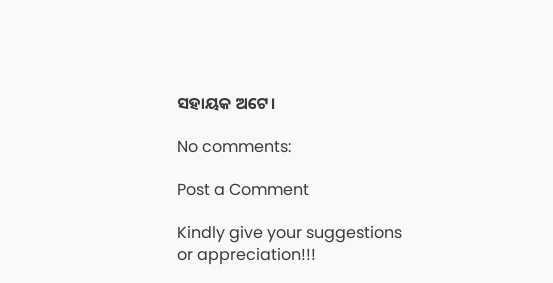ସହାୟକ ଅଟେ।

No comments:

Post a Comment

Kindly give your suggestions or appreciation!!!